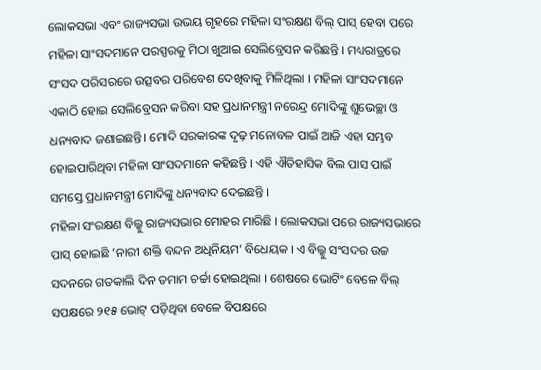ଲୋକସଭା ଏବଂ ରାଜ୍ୟସଭା ଉଭୟ ଗୃହରେ ମହିଳା ସଂରକ୍ଷଣ ବିଲ୍ ପାସ୍ ହେବା ପରେ ମହିଳା ସାଂସଦମାନେ ପରସ୍ପରକୁ ମିଠା ଖୁଆଇ ସେଲିବ୍ରେସନ କରିଛନ୍ତି । ମଧ୍ୟରାତ୍ରରେ ସଂସଦ ପରିସରରେ ଉତ୍ସବର ପରିବେଶ ଦେଖିବାକୁ ମିଳିଥିଲା । ମହିଳା ସାଂସଦମାନେ ଏକାଠି ହୋଇ ସେଲିବ୍ରେସନ କରିବା ସହ ପ୍ରଧାନମନ୍ତ୍ରୀ ନରେନ୍ଦ୍ର ମୋଦିଙ୍କୁ ଶୁଭେଚ୍ଛା ଓ ଧନ୍ୟବାଦ ଜଣାଇଛନ୍ତି। ମୋଦି ସରକାରଙ୍କ ଦୃଢ଼ ମନୋବଳ ପାଇଁ ଆଜି ଏହା ସମ୍ଭବ ହୋଇପାରିଥିବା ମହିଳା ସାଂସଦମାନେ କହିଛନ୍ତି । ଏହି ଐତିହାସିକ ବିଲ ପାସ ପାଇଁ ସମସ୍ତେ ପ୍ରଧାନମନ୍ତ୍ରୀ ମୋଦିଙ୍କୁ ଧନ୍ୟବାଦ ଦେଇଛନ୍ତି ।
ମହିଳା ସଂରକ୍ଷଣ ବିଲ୍କୁ ରାଜ୍ୟସଭାର ମୋହର ମାରିଛି । ଲୋକସଭା ପରେ ରାଜ୍ୟସଭାରେ ପାସ୍ ହୋଇଛି ‘ନାରୀ ଶକ୍ତି ବନ୍ଦନ ଅଧିନିୟମ’ ବିଧେୟକ । ଏ ବିଲ୍କୁ ସଂସଦର ଉଚ୍ଚ ସଦନରେ ଗତକାଲି ଦିନ ତମାମ ଚର୍ଚ୍ଚା ହୋଇଥିଲା । ଶେଷରେ ଭୋଟିଂ ବେଳେ ବିଲ୍ ସପକ୍ଷରେ ୨୧୫ ଭୋଟ୍ ପଡ଼ିଥିବା ବେଳେ ବିପକ୍ଷରେ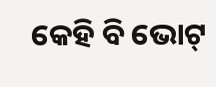କେହି ବି ଭୋଟ୍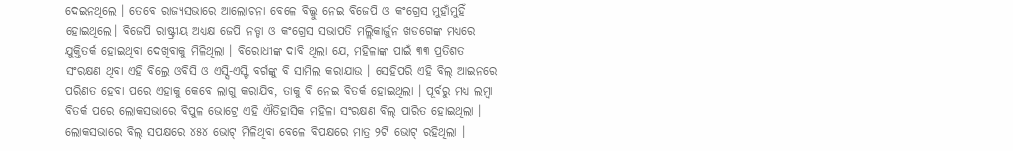ଦେଇନଥିଲେ । ତେବେ ରାଜ୍ୟସଭାରେ ଆଲୋଚନା ବେଳେ ବିଲ୍କୁ ନେଇ ବିଜେପି ଓ କଂଗ୍ରେସ ମୁହାଁମୁହିଁ ହୋଇଥିଲେ। ବିଜେପି ରାଷ୍ଟ୍ରୀୟ ଅଧ୍ୟକ୍ଷ ଜେପି ନଡ୍ଡା ଓ କଂଗ୍ରେସ ସଭାପତି ମଲ୍ଲିକାର୍ଜୁନ ଖଡଗେଙ୍କ ମଧ୍ୟରେ ଯୁକ୍ତିତର୍କ ହୋଇଥିବା ଦେଖିବାକୁ ମିଳିଥିଲା । ବିରୋଧୀଙ୍କ ଦାବି ଥିଲା ଯେ, ମହିଳାଙ୍କ ପାଇଁ ୩୩ ପ୍ରତିଶତ ସଂରକ୍ଷଣ ଥିବା ଏହି ବିଲ୍ରେ ଓବିସି ଓ ଏସ୍ସି-ଏସ୍ଟି ବର୍ଗଙ୍କୁ ବି ସାମିଲ କରାଯାଉ । ସେହିପରି ଏହି ବିଲ୍ ଆଇନରେ ପରିଣତ ହେବା ପରେ ଏହାକୁ କେବେ ଲାଗୁ କରାଯିବ, ତାକୁ ବି ନେଇ ବିତର୍କ ହୋଇଥିଲା । ପୂର୍ବରୁ ମଧ୍ୟ ଲମ୍ବା ବିତର୍କ ପରେ ଲୋକସଭାରେ ବିପୁଳ ଭୋଟ୍ରେ ଏହି ଐତିହାସିକ ମହିଳା ସଂରକ୍ଷଣ ବିଲ୍ ପାରିତ ହୋଇଥିଲା । ଲୋକସଭାରେ ବିଲ୍ ସପକ୍ଷରେ ୪୫୪ ଭୋଟ୍ ମିଳିଥିବା ବେଳେ ବିପକ୍ଷରେ ମାତ୍ର ୨ଟି ଭୋଟ୍ ରହିଥିଲା ।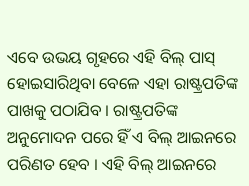ଏବେ ଉଭୟ ଗୃହରେ ଏହି ବିଲ୍ ପାସ୍ ହୋଇସାରିଥିବା ବେଳେ ଏହା ରାଷ୍ଟ୍ରପତିଙ୍କ ପାଖକୁ ପଠାଯିବ । ରାଷ୍ଟ୍ରପତିଙ୍କ ଅନୁମୋଦନ ପରେ ହିଁ ଏ ବିଲ୍ ଆଇନରେ ପରିଣତ ହେବ । ଏହି ବିଲ୍ ଆଇନରେ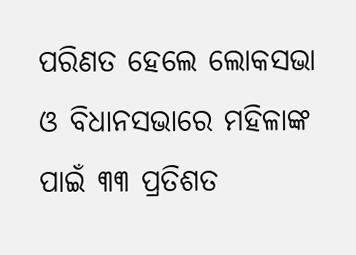ପରିଣତ ହେଲେ ଲୋକସଭା ଓ ବିଧାନସଭାରେ ମହିଳାଙ୍କ ପାଇଁ ୩୩ ପ୍ରତିଶତ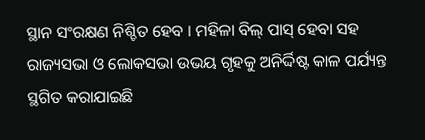ସ୍ଥାନ ସଂରକ୍ଷଣ ନିଶ୍ଚିତ ହେବ । ମହିଳା ବିଲ୍ ପାସ୍ ହେବା ସହ ରାଜ୍ୟସଭା ଓ ଲୋକସଭା ଉଭୟ ଗୃହକୁ ଅନିର୍ଦ୍ଦିଷ୍ଟ କାଳ ପର୍ଯ୍ୟନ୍ତ ସ୍ଥଗିତ କରାଯାଇଛି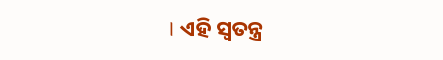। ଏହି ସ୍ୱତନ୍ତ୍ର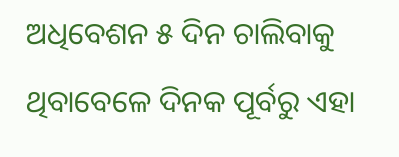ଅଧିବେଶନ ୫ ଦିନ ଚାଲିବାକୁ ଥିବାବେଳେ ଦିନକ ପୂର୍ବରୁ ଏହା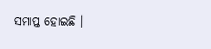ସମାପ୍ତ ହୋଇଛି ।